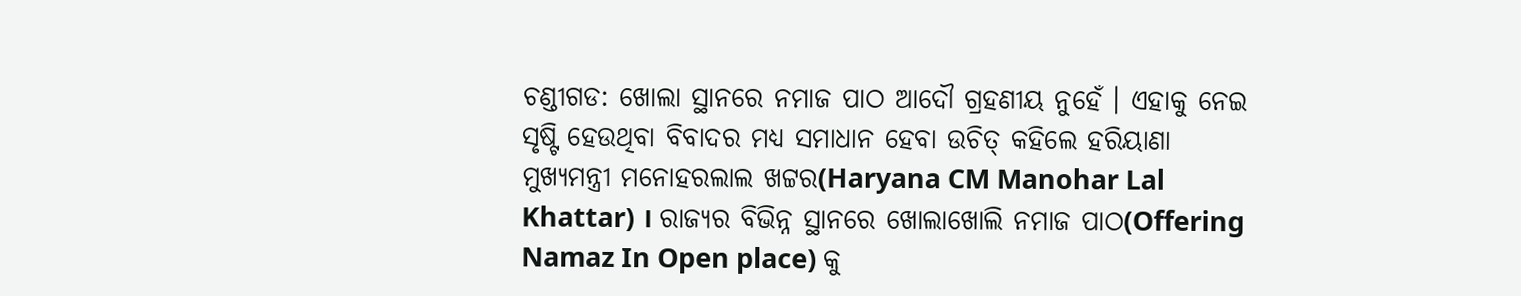ଚଣ୍ଡୀଗଡ: ଖୋଲା ସ୍ଥାନରେ ନମାଜ ପାଠ ଆଦୌ ଗ୍ରହଣୀୟ ନୁହେଁ । ଏହାକୁ ନେଇ ସୃଷ୍ଟି ହେଉଥିବା ବିବାଦର ମଧ୍ୟ ସମାଧାନ ହେବା ଉଚିତ୍ କହିଲେ ହରିୟାଣା ମୁଖ୍ୟମନ୍ତ୍ରୀ ମନୋହରଲାଲ ଖଟ୍ଟର(Haryana CM Manohar Lal Khattar) । ରାଜ୍ୟର ବିଭିନ୍ନ ସ୍ଥାନରେ ଖୋଲାଖୋଲି ନମାଜ ପାଠ(Offering Namaz In Open place) କୁ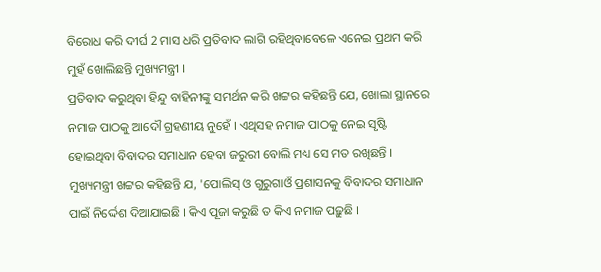ବିରୋଧ କରି ଦୀର୍ଘ 2 ମାସ ଧରି ପ୍ରତିବାଦ ଲାଗି ରହିଥିବାବେଳେ ଏନେଇ ପ୍ରଥମ କରି ମୁହଁ ଖୋଲିଛନ୍ତି ମୁଖ୍ୟମନ୍ତ୍ରୀ ।
ପ୍ରତିବାଦ କରୁଥିବା ହିନ୍ଦୁ ବାହିନୀଙ୍କୁ ସମର୍ଥନ କରି ଖଟ୍ଟର କହିଛନ୍ତି ଯେ, ଖୋଲା ସ୍ଥାନରେ ନମାଜ ପାଠକୁ ଆଦୌ ଗ୍ରହଣୀୟ ନୁହେଁ । ଏଥିସହ ନମାଜ ପାଠକୁ ନେଇ ସୃଷ୍ଟି ହୋଇଥିବା ବିବାଦର ସମାଧାନ ହେବା ଜରୁରୀ ବୋଲି ମଧ୍ୟ ସେ ମତ ରଖିଛନ୍ତି ।
ମୁଖ୍ୟମନ୍ତ୍ରୀ ଖଟ୍ଟର କହିଛନ୍ତି ଯ, 'ପୋଲିସ୍ ଓ ଗୁରୁଗାଓଁ ପ୍ରଶାସନକୁ ବିବାଦର ସମାଧାନ ପାଇଁ ନିର୍ଦ୍ଦେଶ ଦିଆଯାଇଛି । କିଏ ପୂଜା କରୁଛି ତ କିଏ ନମାଜ ପଢ଼ୁଛି ।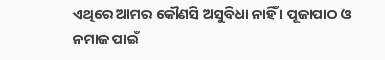ଏଥିରେ ଆମର କୌଣସି ଅସୁବିଧା ନାହିଁ । ପୂଜାପାଠ ଓ ନମାଜ ପାଇଁ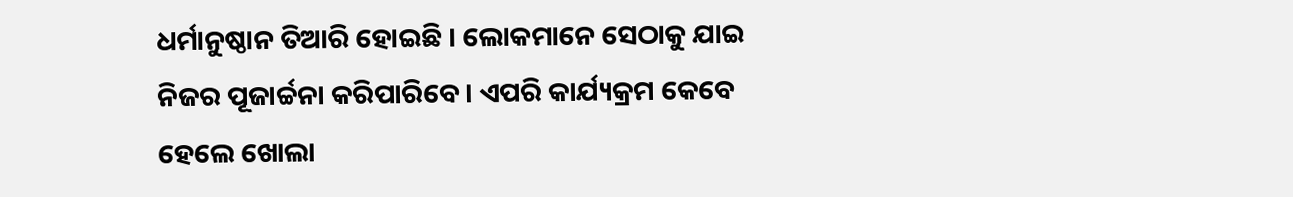ଧର୍ମାନୁଷ୍ଠାନ ତିଆରି ହୋଇଛି । ଲୋକମାନେ ସେଠାକୁ ଯାଇ ନିଜର ପୂଜାର୍ଚ୍ଚନା କରିପାରିବେ । ଏପରି କାର୍ଯ୍ୟକ୍ରମ କେବେ ହେଲେ ଖୋଲା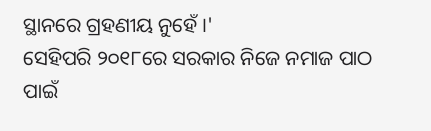ସ୍ଥାନରେ ଗ୍ରହଣୀୟ ନୁହେଁ ।'
ସେହିପରି ୨୦୧୮ରେ ସରକାର ନିଜେ ନମାଜ ପାଠ ପାଇଁ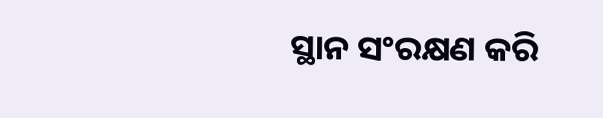ସ୍ଥାନ ସଂରକ୍ଷଣ କରି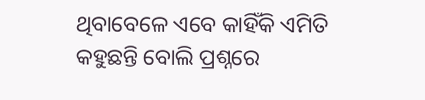ଥିବାବେଳେ ଏବେ କାହିଁକି ଏମିତି କହୁଛନ୍ତି ବୋଲି ପ୍ରଶ୍ନରେ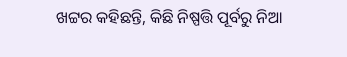ଖଟ୍ଟର କହିଛନ୍ତି, କିଛି ନିଷ୍ପତ୍ତି ପୂର୍ବରୁ ନିଆ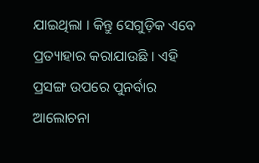ଯାଇଥିଲା । କିନ୍ତୁ ସେଗୁଡ଼ିକ ଏବେ ପ୍ରତ୍ୟାହାର କରାଯାଉଛି । ଏହି ପ୍ରସଙ୍ଗ ଉପରେ ପୁନର୍ବାର ଆଲୋଚନା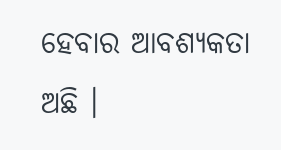ହେବାର ଆବଶ୍ୟକତା ଅଛି ।